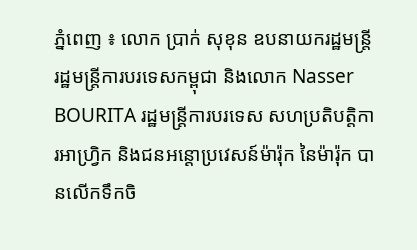ភ្នំពេញ ៖ លោក ប្រាក់ សុខុន ឧបនាយករដ្ឋមន្ត្រី រដ្ឋមន្ត្រីការបរទេសកម្ពុជា និងលោក Nasser BOURITA រដ្ឋមន្ត្រីការបរទេស សហប្រតិបត្តិការអាហ្វ្រិក និងជនអន្តោប្រវេសន៍ម៉ារ៉ុក នៃម៉ារ៉ុក បានលើកទឹកចិ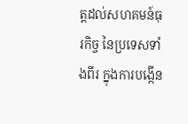ត្តដល់សហគមន៍ធុរកិច្ច នៃប្រទេសទាំងពីរ ក្នុងការបង្កើន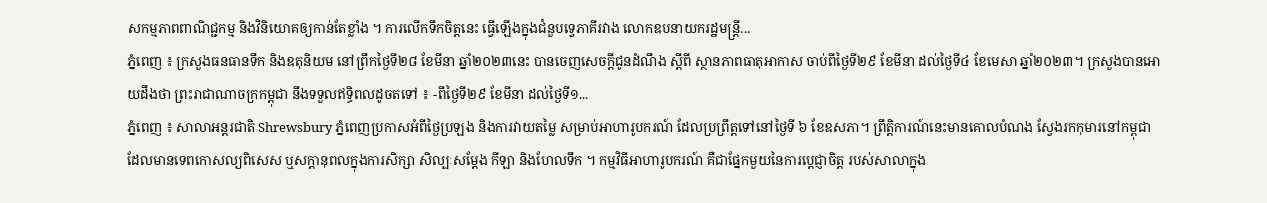សកម្មភាពពាណិជ្ជកម្ម និងវិនិយោគឲ្យកាន់តែខ្លាំង ។ ការលើកទឹកចិត្តនេះ ធ្វើឡើងក្នុងជំនួបទ្វេភាគីរវាង លោកឧបនាយករដ្ឋមន្ត្រី...
ភ្នំពេញ ៖ ក្រសួងធនធានទឹក និងឧតុនិយម នៅព្រឹកថ្ងៃទី២៨ ខែមីនា ឆ្នាំ២០២៣នេះ បានចេញសេចក្តីជូនដំណឹង ស្តីពី ស្ថានភាពធាតុអាកាស ចាប់ពីថ្ងៃទី២៩ ខែមីនា ដល់ថ្ងៃទី៤ ខែមេសា ឆ្នាំ២០២៣។ ក្រសួងបានអោយដឹងថា ព្រះរាជាណាចក្រកម្ពុជា នឹងទទួលឥទ្ធិពលដូចតទៅ ៖ -ពីថ្ងៃទី២៩ ខែមីនា ដល់ថ្ងៃទី១...
ភ្នំពេញ ៖ សាលាអន្តរជាតិ Shrewsbury ភ្នំពេញប្រកាសអំពីថ្ងៃប្រឡង និងការវាយតម្លៃ សម្រាប់អាហារូបករណ៍ ដែលប្រព្រឹត្តទៅនៅថ្ងៃទី ៦ ខែឧសភា។ ព្រឹត្តិការណ៍នេះមានគោលបំណង ស្វែងរកកុមារនៅកម្ពុជា ដែលមានទេពកោសល្យពិសេស ឬសក្តានុពលក្នុងការសិក្សា សិល្បៈសម្តែង កីឡា និងហែលទឹក ។ កម្មវិធីអាហារូបករណ៍ គឺជាផ្នែកមួយនៃការប្តេជ្ញាចិត្ត របស់សាលាក្នុង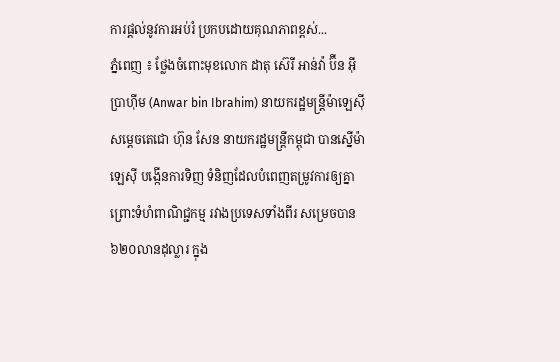ការផ្តល់នូវការអប់រំ ប្រកបដោយគុណភាពខ្ពស់...
ភ្នំពេញ ៖ ថ្លែងចំពោះមុខលោក ដាតុ ស៊េរី អាន់វ៉ា ប៊ីន អ៊ីប្រាហ៊ីម (Anwar bin Ibrahim) នាយករដ្ឋមន្រ្តីម៉ាឡេស៊ីសម្តេចតេជោ ហ៊ុន សែន នាយករដ្ឋមន្រ្តីកម្ពុជា បានស្នើម៉ាឡេស៊ី បង្កើនការទិញ ទំនិញដែលបំពេញតម្រូវការឲ្យគ្នា ព្រោះទំហំពាណិជ្ជកម្ម រវាងប្រទេសទាំងពីរ សម្រេចបាន៦២០លានដុល្លារ ក្នុង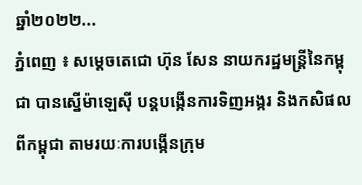ឆ្នាំ២០២២...
ភ្នំពេញ ៖ សម្ដេចតេជោ ហ៊ុន សែន នាយករដ្ឋមន្ដ្រីនៃកម្ពុជា បានស្នើម៉ាឡេស៊ី បន្ដបង្កើនការទិញអង្ករ និងកសិផល ពីកម្ពុជា តាមរយៈការបង្កើនក្រុម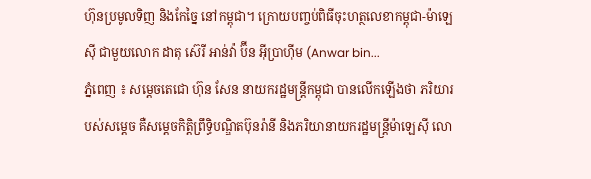ហ៊ុនប្រមូលទិញ និងកែច្នៃ នៅកម្ពុជា។ ក្រោយបញ្ចប់ពិធីចុះហត្ថលេខាកម្ពុជា-ម៉ាឡេស៊ី ជាមួយលោក ដាតុ ស៊េរី អាន់វ៉ា ប៊ីន អ៊ីប្រាហ៊ីម (Anwar bin...
ភ្នំពេញ ៖ សម្តេចតេជោ ហ៊ុន សែន នាយករដ្ឋមន្រ្តីកម្ពុជា បានលើកឡើងថា ភរិយារបស់សម្តេច គឺសម្តេចកិត្តិព្រឹទ្ធិបណ្ឌិតប៊ុនរ៉ានី និងភរិយានាយករដ្ឋមន្រ្តីម៉ាឡេស៊ី លោ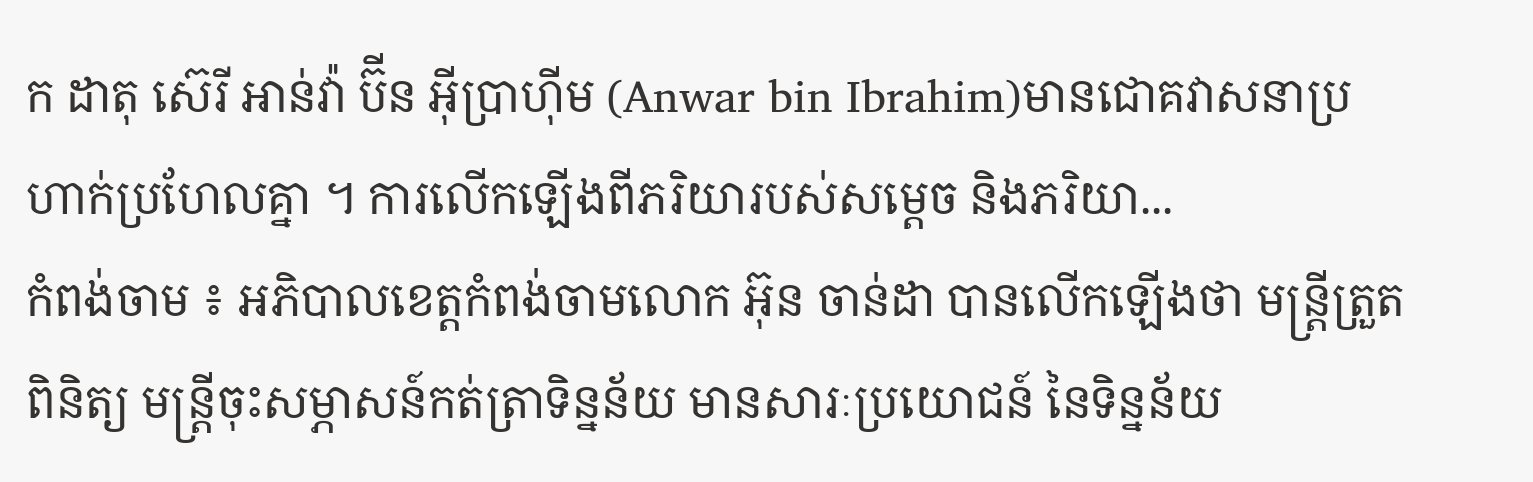ក ដាតុ ស៊េរី អាន់វ៉ា ប៊ីន អ៊ីប្រាហ៊ីម (Anwar bin Ibrahim)មានជោគវាសនាប្រហាក់ប្រហែលគ្នា ។ ការលើកឡើងពីភរិយារបស់សម្តេច និងភរិយា...
កំពង់ចាម ៖ អភិបាលខេត្តកំពង់ចាមលោក អ៊ុន ចាន់ដា បានលើកឡើងថា មន្ត្រីត្រួតពិនិត្យ មន្ត្រីចុះសម្ភាសន៍កត់ត្រាទិន្នន័យ មានសារៈប្រយោជន៍ នៃទិន្នន័យ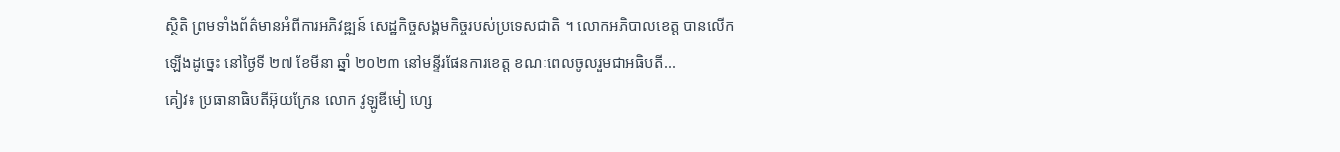ស្ថិតិ ព្រមទាំងព័ត៌មានអំពីការអភិវឌ្ឍន៍ សេដ្ឋកិច្ចសង្គមកិច្ចរបស់ប្រទេសជាតិ ។ លោកអភិបាលខេត្ត បានលើកឡើងដូច្នេះ នៅថ្ងៃទី ២៧ ខែមីនា ឆ្នាំ ២០២៣ នៅមន្ទីរផែនការខេត្ត ខណៈពេលចូលរួមជាអធិបតី...
គៀវ៖ ប្រធានាធិបតីអ៊ុយក្រែន លោក វូឡូឌីមៀ ហ្សេ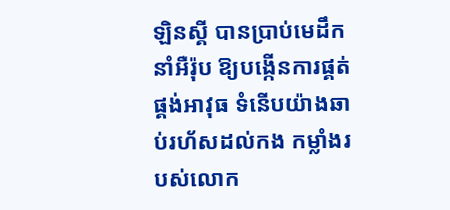ឡិនស្គី បានប្រាប់មេដឹកនាំអឺរ៉ុប ឱ្យបង្កើនការផ្គត់ផ្គង់អាវុធ ទំនើបយ៉ាងឆាប់រហ័សដល់កង កម្លាំងរបស់លោក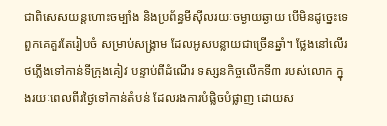ជាពិសេសយន្តហោះចម្បាំង និងប្រព័ន្ធមីស៊ីលរយៈចម្ងាយឆ្ងាយ បើមិនដូច្នេះទេ ពួកគេគួរតែរៀបចំ សម្រាប់សង្រ្គាម ដែលអូសបន្លាយជាច្រើនឆ្នាំ។ ថ្លែងនៅលើរថភ្លើងទៅកាន់ទីក្រុងគៀវ បន្ទាប់ពីដំណើរ ទស្សនកិច្ចលើកទី៣ របស់លោក ក្នុងរយៈពេលពីរថ្ងៃទៅកាន់តំបន់ ដែលរងការបំផ្លិចបំផ្លាញ ដោយស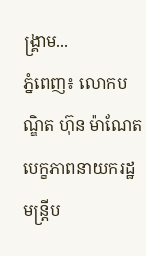ង្រ្គាម...
ភ្នំពេញ៖ លោកបណ្ឌិត ហ៊ុន ម៉ាណែត បេក្ខភាពនាយករដ្ឋមន្ត្រីប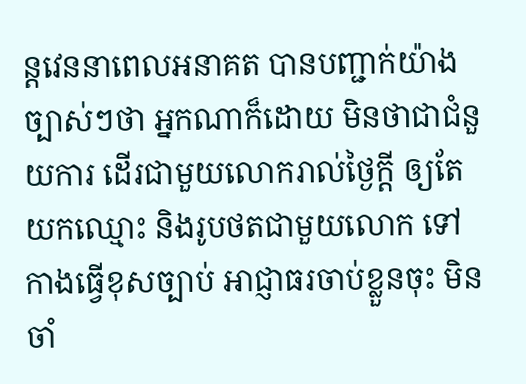ន្តវេននាពេលអនាគត បានបញ្ជាក់យ៉ាងច្បាស់ៗថា អ្នកណាក៏ដោយ មិនថាជាជំនួយការ ដើរជាមួយលោករាល់ថ្ងៃក្តី ឲ្យតែយកឈ្មោះ និងរូបថតជាមួយលោក ទៅកាងធ្វើខុសច្បាប់ អាជ្ញាធរចាប់ខ្លួនចុះ មិនចាំ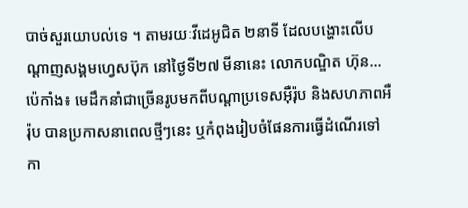បាច់សួរយោបល់ទេ ។ តាមរយៈវីដេអូជិត ២នាទី ដែលបង្ហោះលើបណ្ដាញសង្គមហ្វេសប៊ុក នៅថ្ងៃទី២៧ មីនានេះ លោកបណ្ឌិត ហ៊ុន...
ប៉េកាំង៖ មេដឹកនាំជាច្រើនរូបមកពីបណ្តាប្រទេសអ៊ឺរ៉ុប និងសហភាពអឺរ៉ុប បានប្រកាសនាពេលថ្មីៗនេះ ឬកំពុងរៀបចំផែនការធ្វើដំណើរទៅកា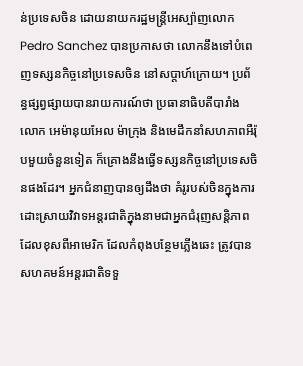ន់ប្រទេសចិន ដោយនាយករដ្ឋមន្ត្រីអេស្ប៉ាញលោក Pedro Sanchez បានប្រកាសថា លោកនឹងទៅបំពេញទស្សនកិច្ចនៅប្រទេសចិន នៅសប្តាហ៍ក្រោយ។ ប្រព័ន្ធផ្សព្វផ្សាយបានរាយការណ៍ថា ប្រធានាធិបតីបារាំងលោក អេម៉ានុយអែល ម៉ាក្រុង និងមេដឹកនាំសហភាពអឺរ៉ុបមួយចំនួនទៀត ក៏គ្រោងនឹងធ្វើទស្សនកិច្ចនៅប្រទេសចិនផងដែរ។ អ្នកជំនាញបានឲ្យដឹងថា គំរូរបស់ចិនក្នុងការដោះស្រាយវិវាទអន្តរជាតិក្នុងនាមជាអ្នកជំរុញសន្តិភាព ដែលខុសពីអាមេរិក ដែលកំពុងបន្ថែមភ្លើងឆេះ ត្រូវបានសហគមន៍អន្តរជាតិទទួ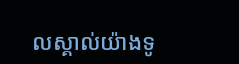លស្គាល់យ៉ាងទូ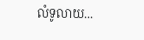លំទូលាយ...